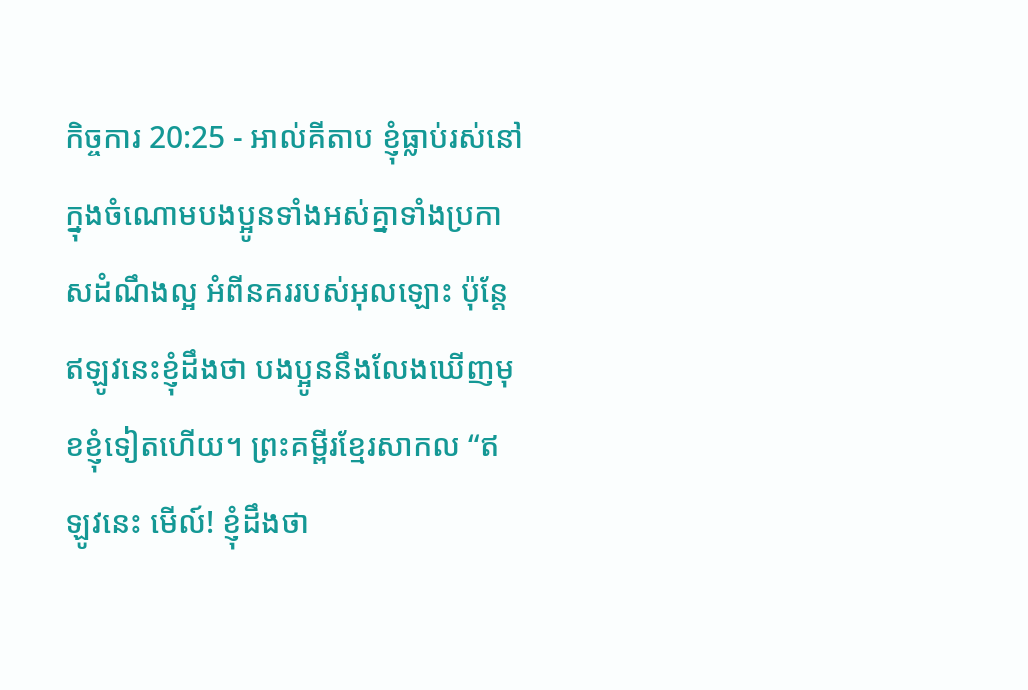កិច្ចការ 20:25 - អាល់គីតាប ខ្ញុំធ្លាប់រស់នៅក្នុងចំណោមបងប្អូនទាំងអស់គ្នាទាំងប្រកាសដំណឹងល្អ អំពីនគររបស់អុលឡោះ ប៉ុន្ដែ ឥឡូវនេះខ្ញុំដឹងថា បងប្អូននឹងលែងឃើញមុខខ្ញុំទៀតហើយ។ ព្រះគម្ពីរខ្មែរសាកល “ឥឡូវនេះ មើល៍! ខ្ញុំដឹងថា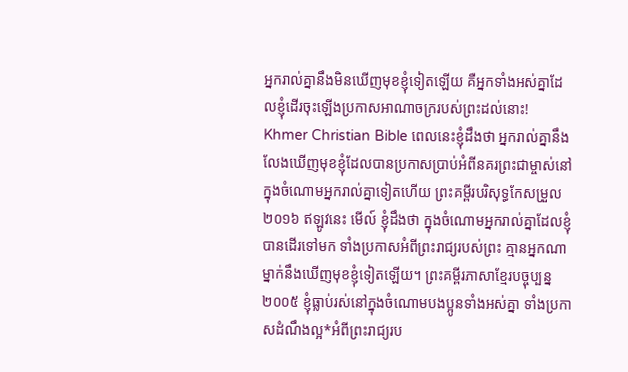អ្នករាល់គ្នានឹងមិនឃើញមុខខ្ញុំទៀតឡើយ គឺអ្នកទាំងអស់គ្នាដែលខ្ញុំដើរចុះឡើងប្រកាសអាណាចក្ររបស់ព្រះដល់នោះ! Khmer Christian Bible ពេលនេះខ្ញុំដឹងថា អ្នករាល់គ្នានឹងលែងឃើញមុខខ្ញុំដែលបានប្រកាសប្រាប់អំពីនគរព្រះជាម្ចាស់នៅក្នុងចំណោមអ្នករាល់គ្នាទៀតហើយ ព្រះគម្ពីរបរិសុទ្ធកែសម្រួល ២០១៦ ឥឡូវនេះ មើល៍ ខ្ញុំដឹងថា ក្នុងចំណោមអ្នករាល់គ្នាដែលខ្ញុំបានដើរទៅមក ទាំងប្រកាសអំពីព្រះរាជ្យរបស់ព្រះ គ្មានអ្នកណាម្នាក់នឹងឃើញមុខខ្ញុំទៀតឡើយ។ ព្រះគម្ពីរភាសាខ្មែរបច្ចុប្បន្ន ២០០៥ ខ្ញុំធ្លាប់រស់នៅក្នុងចំណោមបងប្អូនទាំងអស់គ្នា ទាំងប្រកាសដំណឹងល្អ*អំពីព្រះរាជ្យរប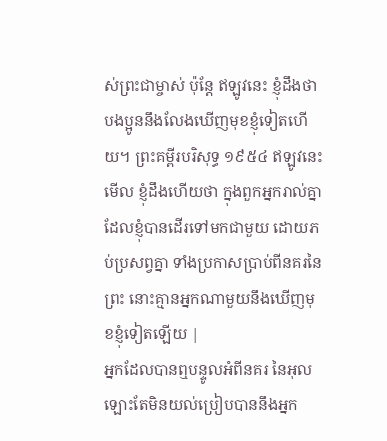ស់ព្រះជាម្ចាស់ ប៉ុន្តែ ឥឡូវនេះ ខ្ញុំដឹងថាបងប្អូននឹងលែងឃើញមុខខ្ញុំទៀតហើយ។ ព្រះគម្ពីរបរិសុទ្ធ ១៩៥៤ ឥឡូវនេះ មើល ខ្ញុំដឹងហើយថា ក្នុងពួកអ្នករាល់គ្នា ដែលខ្ញុំបានដើរទៅមកជាមួយ ដោយភប់ប្រសព្វគ្នា ទាំងប្រកាសប្រាប់ពីនគរនៃព្រះ នោះគ្មានអ្នកណាមួយនឹងឃើញមុខខ្ញុំទៀតឡើយ |
អ្នកដែលបានឮបន្ទូលអំពីនគរ នៃអុលឡោះតែមិនយល់ប្រៀបបាននឹងអ្នក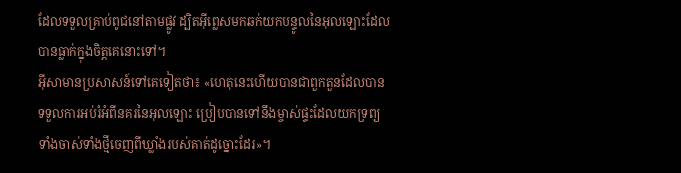ដែលទទួលគ្រាប់ពូជនៅតាមផ្លូវ ដ្បិតអ៊ីព្លេសមកឆក់យកបន្ទូលនៃអុលឡោះដែលបានធ្លាក់ក្នុងចិត្ដគេនោះទៅ។
អ៊ីសាមានប្រសាសន៍ទៅគេទៀតថា៖ «ហេតុនេះហើយបានជាពួកតួនដែលបានទទួលការអប់រំអំពីនគរនៃអុលឡោះ ប្រៀបបានទៅនឹងម្ចាស់ផ្ទះដែលយកទ្រព្យ ទាំងចាស់ទាំងថ្មីចេញពីឃ្លាំងរបស់គាត់ដូច្នោះដែរ»។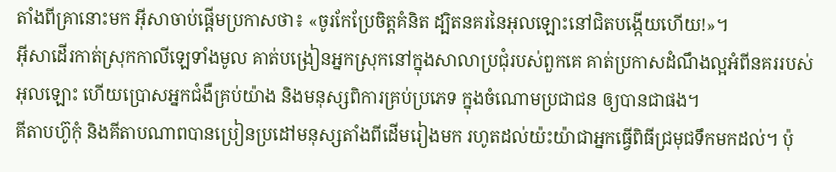តាំងពីគ្រានោះមក អ៊ីសាចាប់ផ្ដើមប្រកាសថា៖ «ចូរកែប្រែចិត្ដគំនិត ដ្បិតនគរនៃអុលឡោះនៅជិតបង្កើយហើយ!»។
អ៊ីសាដើរកាត់ស្រុកកាលីឡេទាំងមូល គាត់បង្រៀនអ្នកស្រុកនៅក្នុងសាលាប្រជុំរបស់ពួកគេ គាត់ប្រកាសដំណឹងល្អអំពីនគររបស់អុលឡោះ ហើយប្រោសអ្នកជំងឺគ្រប់យ៉ាង និងមនុស្សពិការគ្រប់ប្រភេទ ក្នុងចំណោមប្រជាជន ឲ្យបានជាផង។
គីតាបហ៊ូកុំ និងគីតាបណាពបានប្រៀនប្រដៅមនុស្សតាំងពីដើមរៀងមក រហូតដល់យ៉ះយ៉ាជាអ្នកធ្វើពិធីជ្រមុជទឹកមកដល់។ ប៉ុ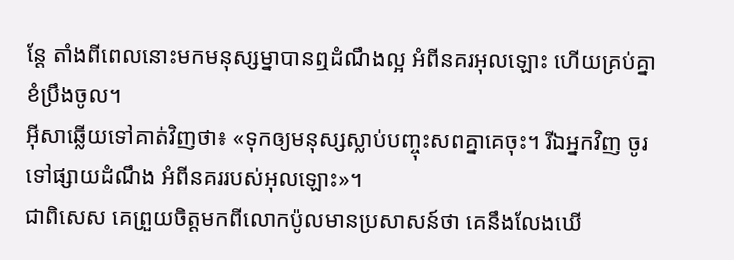ន្តែ តាំងពីពេលនោះមកមនុស្សម្នាបានឮដំណឹងល្អ អំពីនគរអុលឡោះ ហើយគ្រប់គ្នាខំប្រឹងចូល។
អ៊ីសាឆ្លើយទៅគាត់វិញថា៖ «ទុកឲ្យមនុស្សស្លាប់បញ្ចុះសពគ្នាគេចុះ។ រីឯអ្នកវិញ ចូរទៅផ្សាយដំណឹង អំពីនគររបស់អុលឡោះ»។
ជាពិសេស គេព្រួយចិត្ដមកពីលោកប៉ូលមានប្រសាសន៍ថា គេនឹងលែងឃើ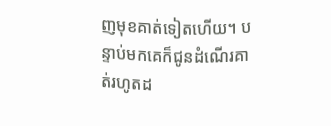ញមុខគាត់ទៀតហើយ។ បន្ទាប់មកគេក៏ជូនដំណើរគាត់រហូតដ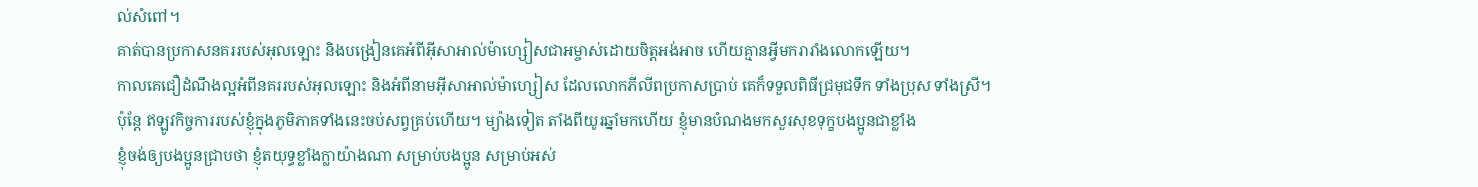ល់សំពៅ។
គាត់បានប្រកាសនគររបស់អុលឡោះ និងបង្រៀនគេអំពីអ៊ីសាអាល់ម៉ាហ្សៀសជាអម្ចាស់ដោយចិត្ដអង់អាច ហើយគ្មានអ្វីមករារាំងលោកឡើយ។
កាលគេជឿដំណឹងល្អអំពីនគររបស់អុលឡោះ និងអំពីនាមអ៊ីសាអាល់ម៉ាហ្សៀស ដែលលោកភីលីពប្រកាសប្រាប់ គេក៏ទទួលពិធីជ្រមុជទឹក ទាំងប្រុស ទាំងស្រី។
ប៉ុន្ដែ ឥឡូវកិច្ចការរបស់ខ្ញុំក្នុងភូមិភាគទាំងនេះចប់សព្វគ្រប់ហើយ។ ម្យ៉ាងទៀត តាំងពីយូរឆ្នាំមកហើយ ខ្ញុំមានបំណងមកសួរសុខទុក្ខបងប្អូនជាខ្លាំង
ខ្ញុំចង់ឲ្យបងប្អូនជ្រាបថា ខ្ញុំតយុទ្ធខ្លាំងក្លាយ៉ាងណា សម្រាប់បងប្អូន សម្រាប់អស់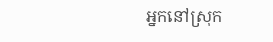អ្នកនៅស្រុក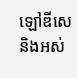ឡៅឌីសេ និងអស់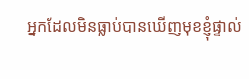អ្នកដែលមិនធ្លាប់បានឃើញមុខខ្ញុំផ្ទាល់